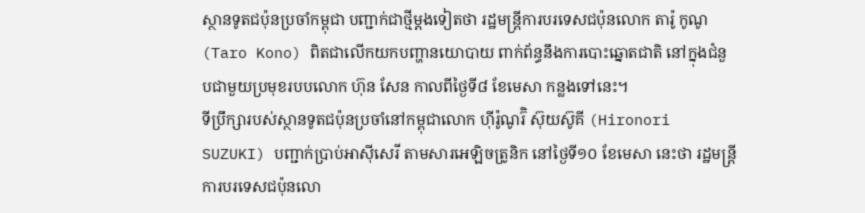ស្ថានទូតជប៉ុនប្រចាំកម្ពុជា បញ្ជាក់ជាថ្មីម្តងទៀតថា រដ្ឋមន្ត្រីការបរទេសជប៉ុនលោក តារ៉ូ កូណូ (Taro Kono) ពិតជាលើកយកបញ្ហានយោបាយ ពាក់ព័ន្ធនឹងការបោះឆ្នោតជាតិ នៅក្នុងជំនួបជាមួយប្រមុខរបបលោក ហ៊ុន សែន កាលពីថ្ងៃទី៨ ខែមេសា កន្លងទៅនេះ។
ទីប្រឹក្សារបស់ស្ថានទូតជប៉ុនប្រចាំនៅកម្ពុជាលោក ហ៊ីរ៉ូណូរ៊ិ ស៊ុយស៊ូគី (Hironori SUZUKI) បញ្ជាក់ប្រាប់អាស៊ីសេរី តាមសារអេឡិចត្រូនិក នៅថ្ងៃទី១០ ខែមេសា នេះថា រដ្ឋមន្ត្រីការបរទេសជប៉ុនលោ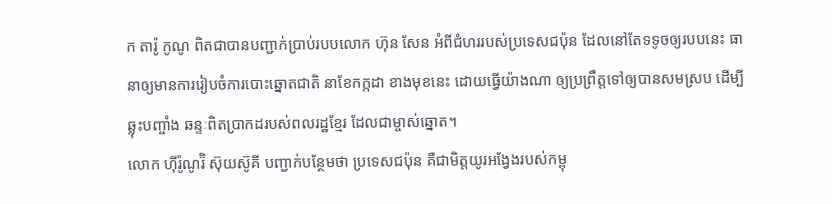ក តារ៉ូ កូណូ ពិតជាបានបញ្ជាក់ប្រាប់របបលោក ហ៊ុន សែន អំពីជំហររបស់ប្រទេសជប៉ុន ដែលនៅតែទទូចឲ្យរបបនេះ ធានាឲ្យមានការរៀបចំការបោះឆ្នោតជាតិ នាខែកក្កដា ខាងមុខនេះ ដោយធ្វើយ៉ាងណា ឲ្យប្រព្រឹត្តទៅឲ្យបានសមស្រប ដើម្បីឆ្លុះបញ្ចាំង ឆន្ទៈពិតប្រាកដរបស់ពលរដ្ឋខ្មែរ ដែលជាម្ចាស់ឆ្នោត។
លោក ហ៊ីរ៉ូណូរ៊ិ ស៊ុយស៊ូគី បញ្ជាក់បន្ថែមថា ប្រទេសជប៉ុន គឺជាមិត្តយូរអង្វែងរបស់កម្ពុ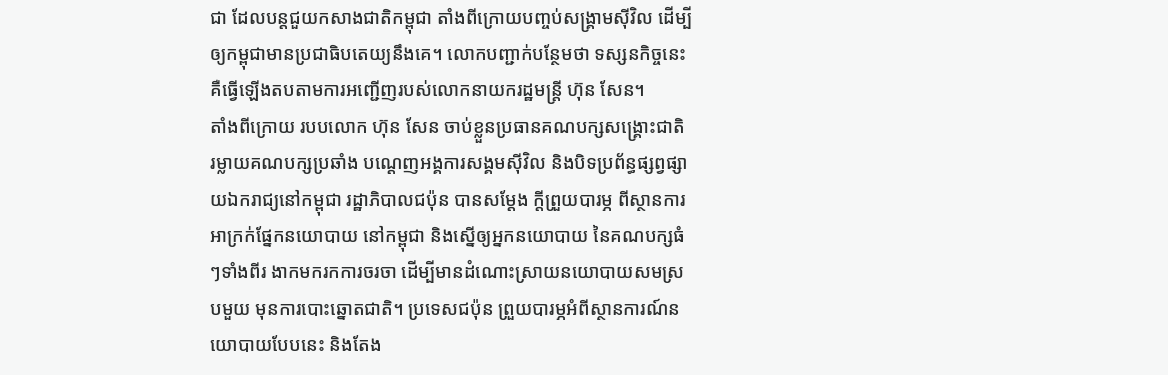ជា ដែលបន្តជួយកសាងជាតិកម្ពុជា តាំងពីក្រោយបញ្ចប់សង្គ្រាមស៊ីវិល ដើម្បីឲ្យកម្ពុជាមានប្រជាធិបតេយ្យនឹងគេ។ លោកបញ្ជាក់បន្ថែមថា ទស្សនកិច្ចនេះ គឺធ្វើឡើងតបតាមការអញ្ជើញរបស់លោកនាយករដ្ឋមន្ត្រី ហ៊ុន សែន។
តាំងពីក្រោយ របបលោក ហ៊ុន សែន ចាប់ខ្លួនប្រធានគណបក្សសង្គ្រោះជាតិ រម្លាយគណបក្សប្រឆាំង បណ្ដេញអង្គការសង្គមស៊ីវិល និងបិទប្រព័ន្ធផ្សព្វផ្សាយឯករាជ្យនៅកម្ពុជា រដ្ឋាភិបាលជប៉ុន បានសម្ដែង ក្តីព្រួយបារម្ភ ពីស្ថានការអាក្រក់ផ្នែកនយោបាយ នៅកម្ពុជា និងស្នើឲ្យអ្នកនយោបាយ នៃគណបក្សធំៗទាំងពីរ ងាកមករកការចរចា ដើម្បីមានដំណោះស្រាយនយោបាយសមស្របមួយ មុនការបោះឆ្នោតជាតិ។ ប្រទេសជប៉ុន ព្រួយបារម្ភអំពីស្ថានការណ៍នយោបាយបែបនេះ និងតែង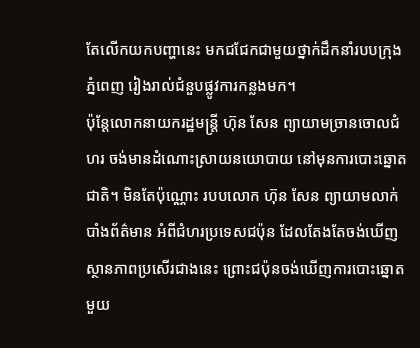តែលើកយកបញ្ហានេះ មកជជែកជាមួយថ្នាក់ដឹកនាំរបបក្រុងភ្នំពេញ រៀងរាល់ជំនួបផ្លូវការកន្លងមក។
ប៉ុន្តែលោកនាយករដ្ឋមន្ត្រី ហ៊ុន សែន ព្យាយាមច្រានចោលជំហរ ចង់មានដំណោះស្រាយនយោបាយ នៅមុនការបោះឆ្នោតជាតិ។ មិនតែប៉ុណ្ណោះ របបលោក ហ៊ុន សែន ព្យាយាមលាក់បាំងព័ត៌មាន អំពីជំហរប្រទេសជប៉ុន ដែលតែងតែចង់ឃើញស្ថានភាពប្រសើរជាងនេះ ព្រោះជប៉ុនចង់ឃើញការបោះឆ្នោតមួយ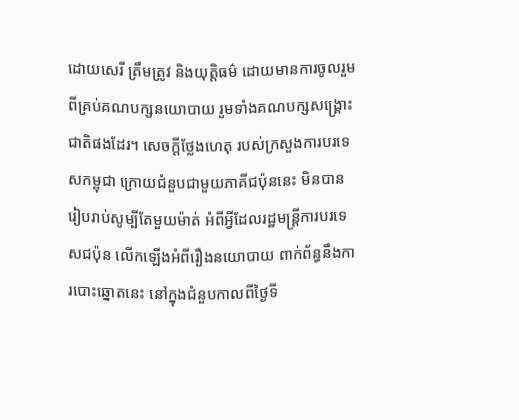ដោយសេរី ត្រឹមត្រូវ និងយុត្តិធម៌ ដោយមានការចូលរួមពីគ្រប់គណបក្សនយោបាយ រួមទាំងគណបក្សសង្គ្រោះជាតិផងដែរ។ សេចក្ដីថ្លែងហេតុ របស់ក្រសួងការបរទេសកម្ពុជា ក្រោយជំនួបជាមួយភាគីជប៉ុននេះ មិនបានរៀបរាប់សូម្បីតែមួយម៉ាត់ អំពីអ្វីដែលរដ្ឋមន្ត្រីការបរទេសជប៉ុន លើកឡើងអំពីរឿងនយោបាយ ពាក់ព័ន្ធនឹងការបោះឆ្នោតនេះ នៅក្នុងជំនួបកាលពីថ្ងៃទី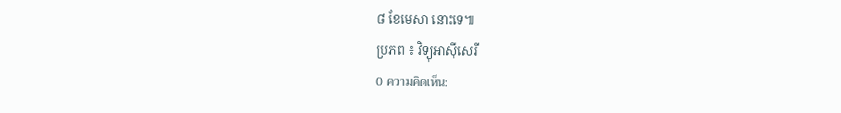៨ ខែមេសា នោះទេ៕
ប្រភព ៖ វិទ្យុអាស៊ីសេរី
0 ความคิดเห็น: